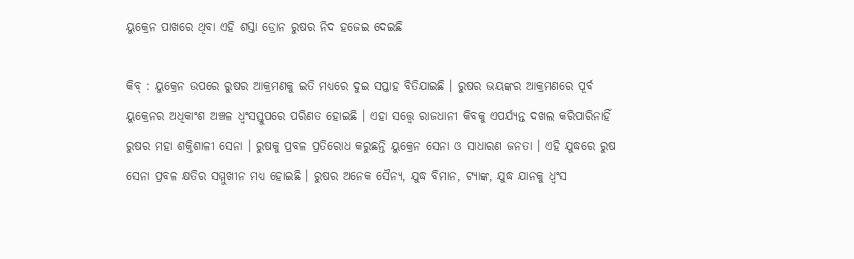ୟୁକ୍ରେନ ପାଖରେ ଥିବା ଏହି ଶସ୍ତା ଡ୍ରୋନ ରୁଷର ନିଦ ହଜେଇ ଦେଇଛି

କିବ୍ : ୟୁକ୍ରେନ ଉପରେ ରୁଷର ଆକ୍ରମଣକୁ ଇତି ମଧ୍ୟରେ ଦୁଇ ସପ୍ତାହ ବିତିଯାଇଛି । ରୁଷର ଭୟଙ୍କର ଆକ୍ରମଣରେ ପୂର୍ବ ୟୁକ୍ରେନର ଅଧିକାଂଶ ଅଞ୍ଚଳ ଧ୍ବଂସସ୍ତୁପରେ ପରିଣତ ହୋଇଛି । ଏହା ସତ୍ତ୍ବେ ରାଜଧାନୀ କିବକୁ ଏପର୍ଯ୍ୟନ୍ତ ଦଖଲ କରିପାରିନାହିଁ ରୁଷର ମହା ଶକ୍ତିଶାଳୀ ସେନା । ରୁଷକୁ ପ୍ରବଳ ପ୍ରତିରୋଧ କରୁଛନ୍ତି ୟୁକ୍ରେନ ସେନା ଓ ସାଧାରଣ ଜନତା । ଏହି ଯୁଦ୍ଧରେ ରୁଷ ସେନା ପ୍ରବଳ କ୍ଷତିର ସମ୍ମୁଖୀନ ମଧ୍ୟ ହୋଇଛି । ରୁଷର ଅନେକ ସୈନ୍ୟ, ଯୁଦ୍ଧ ବିମାନ, ଟ୍ୟାଙ୍କ, ଯୁଦ୍ଧ ଯାନକୁ ଧ୍ବଂସ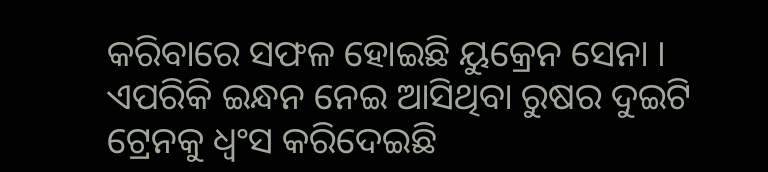କରିବାରେ ସଫଳ ହୋଇଛି ୟୁକ୍ରେନ ସେନା । ଏପରିକି ଇନ୍ଧନ ନେଇ ଆସିଥିବା ରୁଷର ଦୁଇଟି ଟ୍ରେନକୁ ଧ୍ବଂସ କରିଦେଇଛି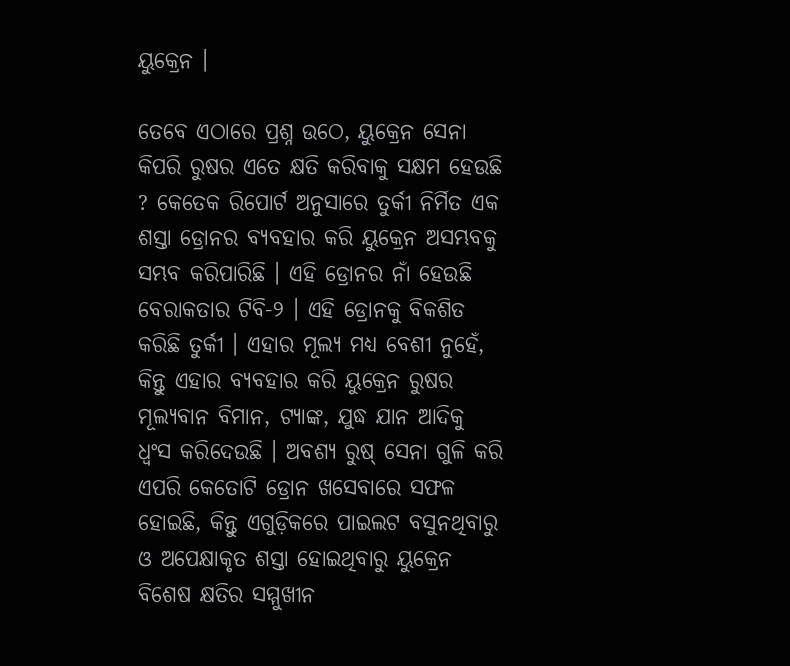ୟୁକ୍ରେନ ।

ତେବେ ଏଠାରେ ପ୍ରଶ୍ନ ଉଠେ, ୟୁକ୍ରେନ ସେନା କିପରି ରୁଷର ଏତେ କ୍ଷତି କରିବାକୁ ସକ୍ଷମ ହେଉଛି ? କେତେକ ରିପୋର୍ଟ ଅନୁସାରେ ତୁର୍କୀ ନିର୍ମିତ ଏକ ଶସ୍ତା ଡ୍ରୋନର ବ୍ୟବହାର କରି ୟୁକ୍ରେନ ଅସମ୍ଭବକୁ ସମ୍ଭବ କରିପାରିଛି । ଏହି ଡ୍ରୋନର ନାଁ ହେଉଛି ବେରାକତାର ଟିବି-୨ । ଏହି ଡ୍ରୋନକୁ ବିକଶିତ କରିଛି ତୁର୍କୀ । ଏହାର ମୂଲ୍ୟ ମଧ୍ୟ ବେଶୀ ନୁହେଁ, କିନ୍ତୁ ଏହାର ବ୍ୟବହାର କରି ୟୁକ୍ରେନ ରୁଷର ମୂଲ୍ୟବାନ ବିମାନ, ଟ୍ୟାଙ୍କ, ଯୁଦ୍ଧ ଯାନ ଆଦିକୁ ଧ୍ବଂସ କରିଦେଉଛି । ଅବଶ୍ୟ ରୁଷ୍ ସେନା ଗୁଳି କରି ଏପରି କେତୋଟି ଡ୍ରୋନ ଖସେବାରେ ସଫଳ ହୋଇଛି, କିନ୍ତୁ ଏଗୁଡ଼ିକରେ ପାଇଲଟ ବସୁନଥିବାରୁ ଓ ଅପେକ୍ଷାକୃତ ଶସ୍ତା ହୋଇଥିବାରୁ ୟୁକ୍ରେନ ବିଶେଷ କ୍ଷତିର ସମ୍ମୁଖୀନ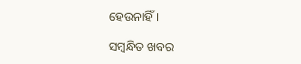ହେଉନାହିଁ ।

ସମ୍ବନ୍ଧିତ ଖବର